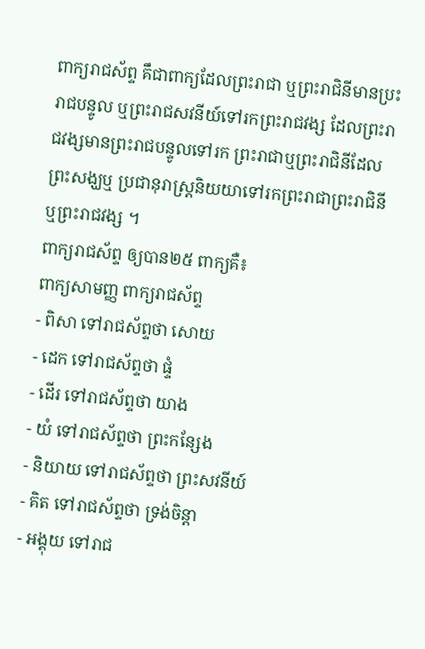ពាក្យរាជស័ព្ទ គឹជាពាក្យដែលព្រះរាជា ឬព្រះរាជិនីមានប្រះរាជបន្ទូល ឬព្រះរាជសវនីយ៍ទៅរកព្រះរាជវង្ស ដែលព្រះរាជវង្សមានព្រះរាជបន្ទូលទៅរក ព្រះរាជាឬព្រះរាជិនីដែលព្រះសង្ឃឬ ប្រជានុរាស្រ្តនិយយាទៅរកព្រះរាជាព្រះរាជិនី ឬព្រះរាជវង្ស ។
ពាក្យរាជស័ព្ទ ឲ្យបាន២៥ ពាក្យគឺ៖
ពាក្យសាមញ្ញ ពាក្យរាជស័ព្ទ
- ពិសា ទៅរាជស័ព្ទថា សោយ
- ដេក ទៅរាជស័ព្ទថា ផ្ទំ
- ដើរ ទៅរាជស័ព្ទថា យាង
- យំ ទៅរាជស័ព្ទថា ព្រះកន្សែង
- និយាយ ទៅរាជស័ព្ទថា ព្រះសវនីយ៍
- គិត ទៅរាជស័ព្ទថា ទ្រង់ចិន្តា
- អង្គុយ ទៅរាជ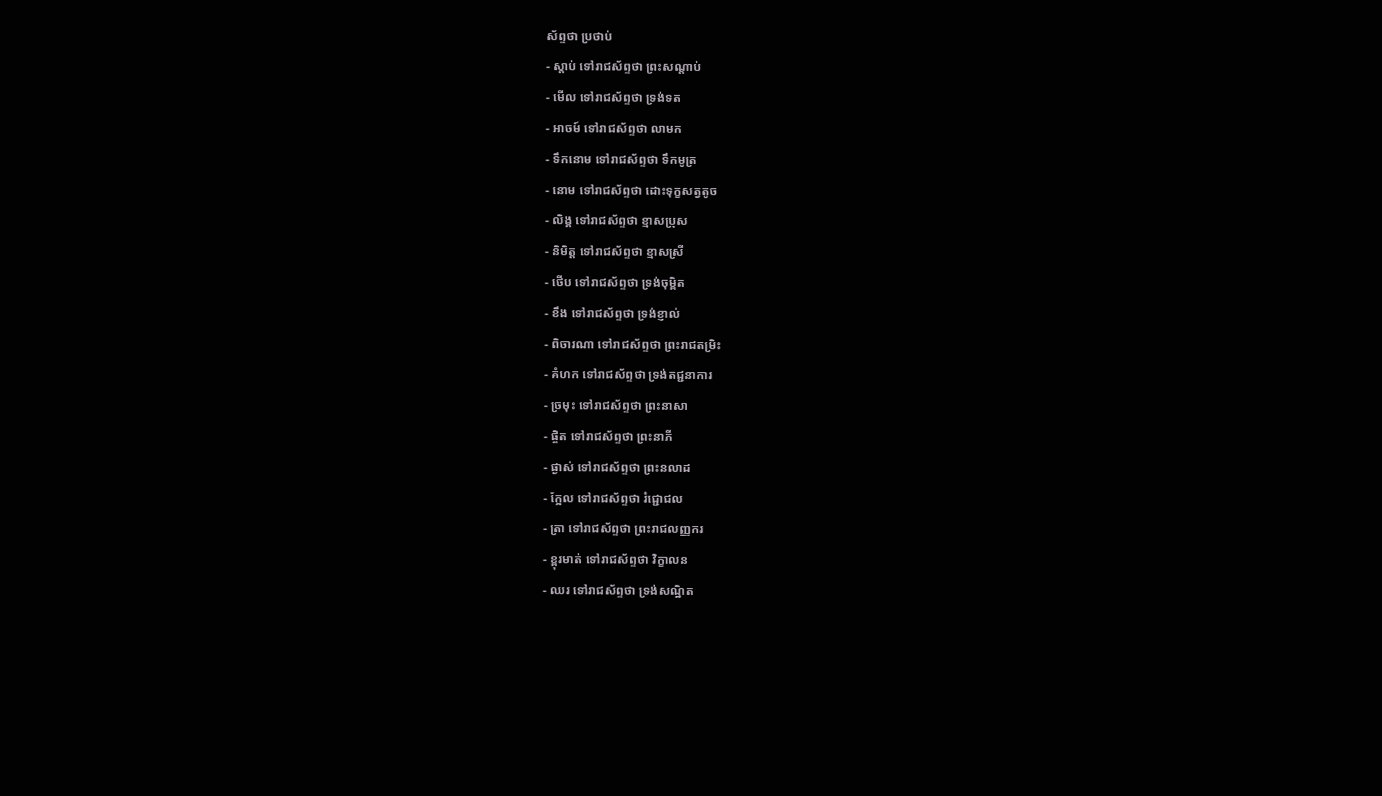ស័ព្ទថា ប្រថាប់
- ស្តាប់ ទៅរាជស័ព្ទថា ព្រះសណ្តាប់
- មើល ទៅរាជស័ព្ទថា ទ្រង់ទត
- អាចម៍ ទៅរាជស័ព្ទថា លាមក
- ទឹកនោម ទៅរាជស័ព្ទថា ទឹកមូត្រ
- នោម ទៅរាជស័ព្ទថា ដោះទុក្ខសត្វតូច
- លិង្គ ទៅរាជស័ព្ទថា ខ្មាសប្រុស
- និមិត្ត ទៅរាជស័ព្ទថា ខ្មាសស្រី
- ថើប ទៅរាជស័ព្ទថា ទ្រង់ចុម្ពិត
- ខឹង ទៅរាជស័ព្ទថា ទ្រង់ខ្ញាល់
- ពិចារណា ទៅរាជស័ព្ទថា ព្រះរាជតម្រិះ
- គំហក ទៅរាជស័ព្ទថា ទ្រង់តជ្ជនាការ
- ច្រមុះ ទៅរាជស័ព្ទថា ព្រះនាសា
- ផ្ចិត ទៅរាជស័ព្ទថា ព្រះនាភី
- ផ្ងាស់ ទៅរាជស័ព្ទថា ព្រះនលាដ
- ក្អែល ទៅរាជស័ព្ទថា រំជ្ជោជល
- ត្រា ទៅរាជស័ព្ទថា ព្រះរាជលញ្ញករ
- ខ្ពុរមាត់ ទៅរាជស័ព្ទថា វិក្ខាលន
- ឈរ ទៅរាជស័ព្ទថា ទ្រង់សណ្ឋិត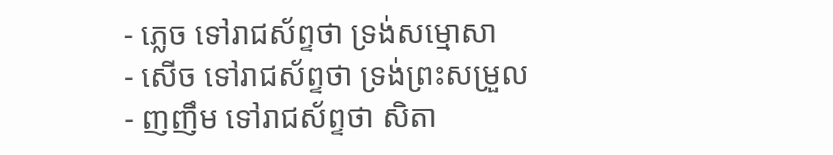- ភ្លេច ទៅរាជស័ព្ទថា ទ្រង់សម្មោសា
- សើច ទៅរាជស័ព្ទថា ទ្រង់ព្រះសម្រួល
- ញញឹម ទៅរាជស័ព្ទថា សិតា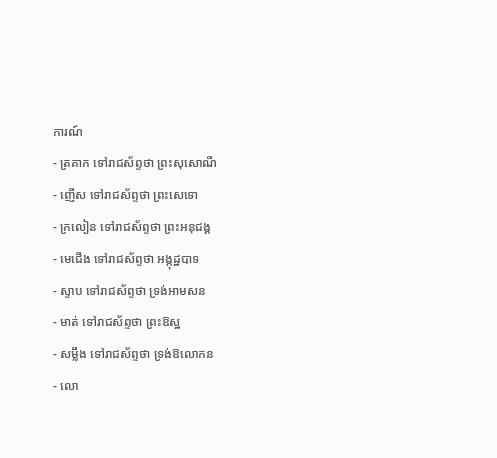ការណ៍
- ត្រគាក ទៅរាជស័ព្ទថា ព្រះសុសោណី
- ញើស ទៅរាជស័ព្ទថា ព្រះសេទោ
- ក្រលៀន ទៅរាជស័ព្ទថា ព្រះអនុជង្គ
- មេជើង ទៅរាជស័ព្ទថា អង្កុដ្ឋបាទ
- ស្ទាប ទៅរាជស័ព្ទថា ទ្រង់អាមសន
- មាត់ ទៅរាជស័ព្ទថា ព្រះឱស្ឋ
- សម្លឹង ទៅរាជស័ព្ទថា ទ្រង់ឱលោកន
- លោ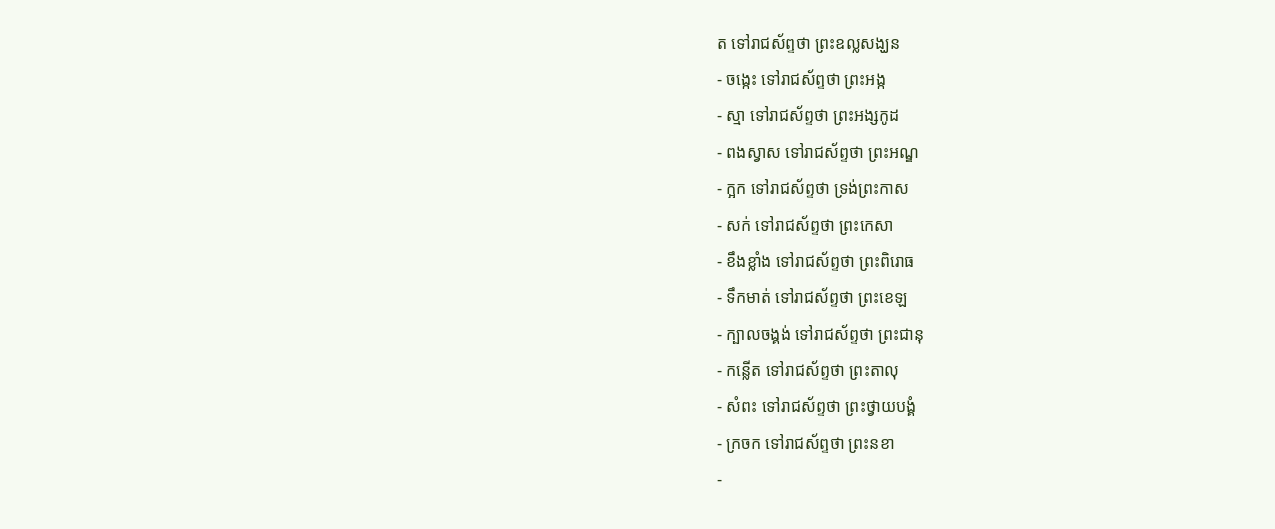ត ទៅរាជស័ព្ទថា ព្រះឧល្លសង្ឃន
- ចង្កេះ ទៅរាជស័ព្ទថា ព្រះអង្ក
- ស្មា ទៅរាជស័ព្ទថា ព្រះអង្សកូដ
- ពងស្វាស ទៅរាជស័ព្ទថា ព្រះអណ្ឌ
- ក្អក ទៅរាជស័ព្ទថា ទ្រង់ព្រះកាស
- សក់ ទៅរាជស័ព្ទថា ព្រះកេសា
- ខឹងខ្លាំង ទៅរាជស័ព្ទថា ព្រះពិរោធ
- ទឹកមាត់ ទៅរាជស័ព្ទថា ព្រះខេឡ
- ក្បាលចង្គង់ ទៅរាជស័ព្ទថា ព្រះជានុ
- កន្លើត ទៅរាជស័ព្ទថា ព្រះតាលុ
- សំពះ ទៅរាជស័ព្ទថា ព្រះថ្វាយបង្គំ
- ក្រចក ទៅរាជស័ព្ទថា ព្រះនខា
-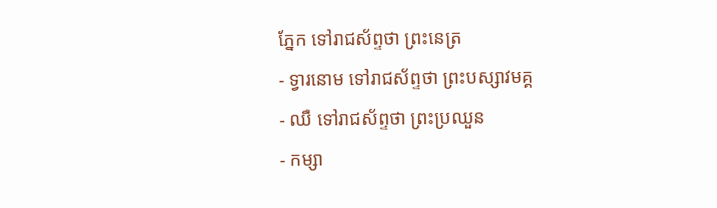ភ្នែក ទៅរាជស័ព្ទថា ព្រះនេត្រ
- ទ្វារនោម ទៅរាជស័ព្ទថា ព្រះបស្សាវមគ្គ
- ឈឺ ទៅរាជស័ព្ទថា ព្រះប្រឈួន
- កម្សា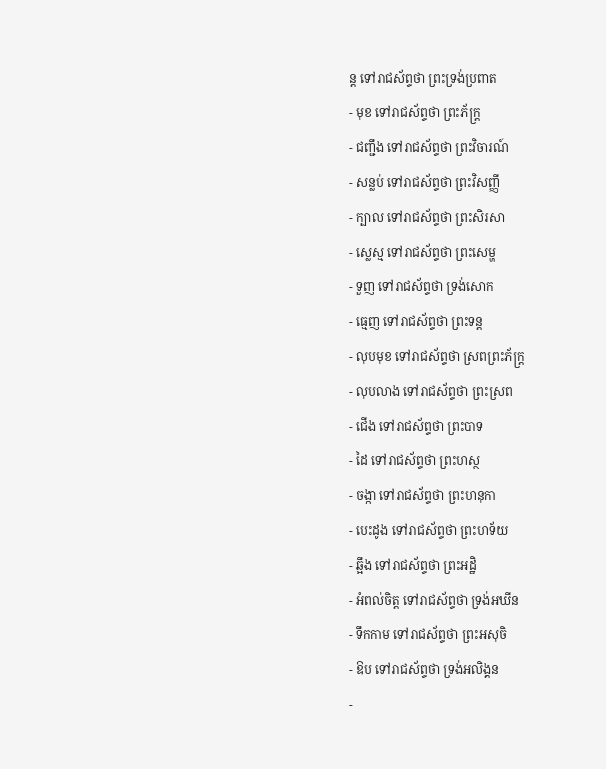ន្ត ទៅរាជស័ព្ទថា ព្រះទ្រង់ប្រពាត
- មុខ ទៅរាជស័ព្ទថា ព្រះភ័ក្រ្ត
- ជញ្ជឹង ទៅរាជស័ព្ទថា ព្រះវិចារណ៍
- សន្លប់ ទៅរាជស័ព្ទថា ព្រះវិសញ្ញី
- ក្បាល ទៅរាជស័ព្ទថា ព្រះសិរសា
- ស្លេស្ម ទៅរាជស័ព្ទថា ព្រះសេម្ហ
- ទួញ ទៅរាជស័ព្ទថា ទ្រង់សោក
- ធ្មេញ ទៅរាជស័ព្ទថា ព្រះទន្ត
- លុបមុខ ទៅរាជស័ព្ទថា ស្រពព្រះភ័ក្រ្ត
- លុបលាង ទៅរាជស័ព្ទថា ព្រះស្រព
- ជើង ទៅរាជស័ព្ទថា ព្រះបាទ
- ដៃ ទៅរាជស័ព្ទថា ព្រះហស្ថ
- ចង្កា ទៅរាជស័ព្ទថា ព្រះហនុកា
- បេះដូង ទៅរាជស័ព្ទថា ព្រះហទ័យ
- ឆ្អឹង ទៅរាជស័ព្ទថា ព្រះអដ្ឋិ
- អំពល់ចិត្ត ទៅរាជស័ព្ទថា ទ្រង់អឃីន
- ទឹកកាម ទៅរាជស័ព្ទថា ព្រះអសុចិ
- ឱប ទៅរាជស័ព្ទថា ទ្រង់អលិង្គន
-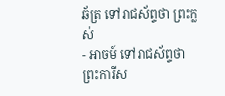ឆ័ត្រ ទៅរាជស័ព្ទថា ព្រះក្លស់
- អាចម៍ ទៅរាជស័ព្ទថា ព្រះការីស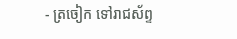- ត្រចៀក ទៅរាជស័ព្ទ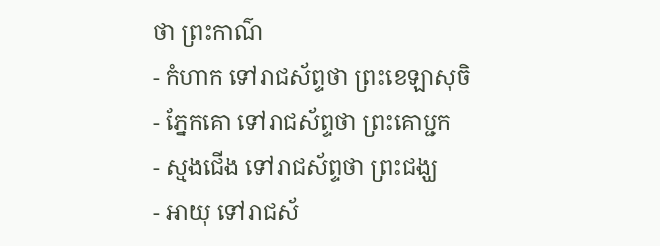ថា ព្រះកាណ៌
- កំហាក ទៅរាជស័ព្ទថា ព្រះខេឡាសុចិ
- ភ្នែកគោ ទៅរាជស័ព្ទថា ព្រះគោប្ជក
- ស្មងជើង ទៅរាជស័ព្ទថា ព្រះជង្ឃ
- អាយុ ទៅរាជស័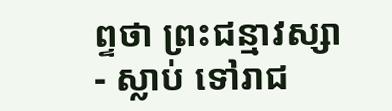ព្ទថា ព្រះជន្មាវស្សា
- ស្លាប់ ទៅរាជ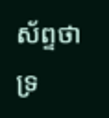ស័ព្ទថា ទ្រ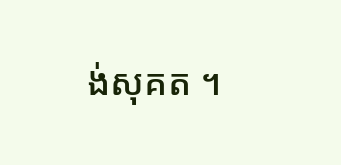ង់សុគត ។